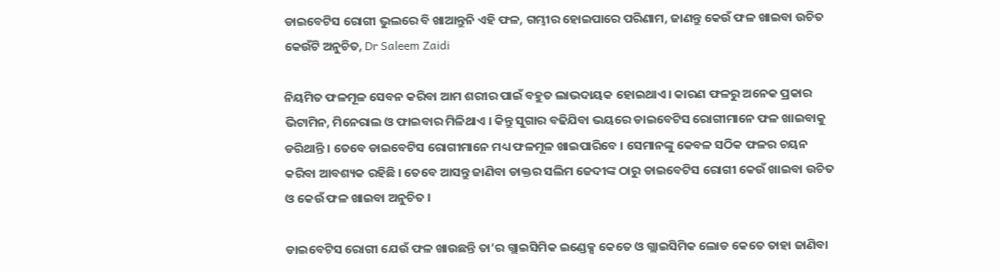ଡାଇବେଟିସ ରୋଗୀ ଭୁଲରେ ବି ଖାଆନ୍ତୁନି ଏହି ଫଳ, ଗମ୍ଭୀର ହୋଇପାରେ ପରିଣାମ, ଜାଣନ୍ତୁ କେଉଁ ଫଳ ଖାଇବା ଉଚିତ କେଉଁଟି ଅନୁଚିତ, Dr Saleem Zaidi

ନିୟମିତ ଫଳମୂଳ ସେବନ କରିବା ଆମ ଶରୀର ପାଇଁ ବହୁତ ଲାଭଦାୟକ ହୋଇଥାଏ । କାରଣ ଫଳରୁ ଅନେକ ପ୍ରକାର ଭିଟାମିନ, ମିନେରାଲ ଓ ଫାଇବାର ମିଳିଥାଏ । କିନ୍ତୁ ସୁଗାର ବଢିଯିବା ଭୟରେ ଡାଇବେଟିସ ରୋଗୀମାନେ ଫଳ ଖାଇବାକୁ ଡରିଥାନ୍ତି । ତେବେ ଡାଇବେଟିସ ରୋଗୀମାନେ ମଧ୍ୟ ଫଳମୂଳ ଖାଇପାରିବେ । ସେମାନଙ୍କୁ କେବଳ ସଠିକ ଫଳର ଚୟନ କରିବା ଆବଶ୍ୟକ ରହିଛି । ତେବେ ଆସନ୍ତୁ ଜାଣିବା ଡାକ୍ତର ସଲିମ ଜେଦୀଙ୍କ ଠାରୁ ଡାଇବେଟିସ ରୋଗୀ କେଉଁ ଖାଇବା ଉଚିତ ଓ କେଉଁ ଫଳ ଖାଇବା ଅନୁଚିତ ।

ଡାଇବେଟିସ ରୋଗୀ ଯେଉଁ ଫଳ ଖାଉଛନ୍ତି ତା’ର ଗ୍ଲାଇସିମିକ ଇଣ୍ଡେକ୍ସ କେତେ ଓ ଗ୍ଲାଇସିମିକ ଲୋଡ କେତେ ତାହା ଜାଣିବା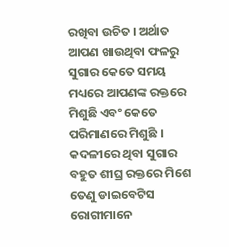ରଖିବା ଉଚିତ । ଅର୍ଥାତ ଆପଣ ଖାଉଥିବା ଫଳରୁ ସୁଗାର କେତେ ସମୟ ମଧ୍ୟରେ ଆପଣଙ୍କ ରକ୍ତରେ ମିଶୁଛି ଏବଂ କେତେ ପରିମାଣରେ ମିଶୁଛି । କଦଳୀରେ ଥିବା ସୁଗାର ବହୁତ ଶୀଘ୍ର ରକ୍ତରେ ମିଶେ ତେଣୁ ଡାଇବେଟିସ ରୋଗୀମାନେ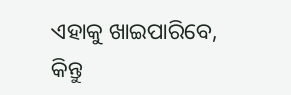ଏହାକୁ ଖାଇପାରିବେ, କିନ୍ତୁ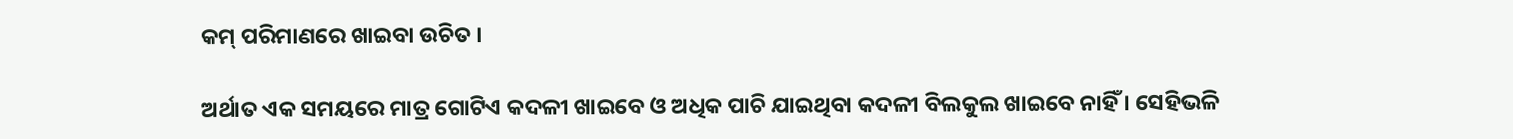କମ୍ ପରିମାଣରେ ଖାଇବା ଉଚିତ ।

ଅର୍ଥାତ ଏକ ସମୟରେ ମାତ୍ର ଗୋଟିଏ କଦଳୀ ଖାଇବେ ଓ ଅଧିକ ପାଚି ଯାଇଥିବା କଦଳୀ ବିଲକୁଲ ଖାଇବେ ନାହିଁ । ସେହିଭଳି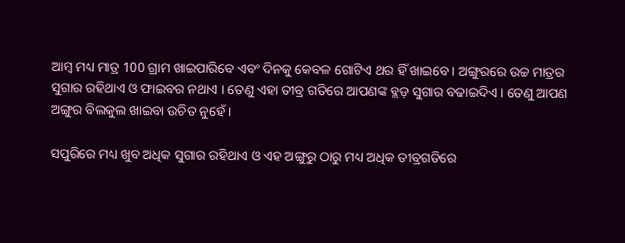ଆମ୍ବ ମଧ୍ୟ ମାତ୍ର 100 ଗ୍ରାମ ଖାଇପାରିବେ ଏବଂ ଦିନକୁ କେବଳ ଗୋଟିଏ ଥର ହିଁ ଖାଇବେ । ଅଙ୍ଗୁରରେ ଉଚ୍ଚ ମାତ୍ରର ସୁଗାର ରହିଥାଏ ଓ ଫାଇବର ନଥାଏ । ତେଣୁ ଏହା ତୀବ୍ର ଗତିରେ ଆପଣଙ୍କ ବ୍ଲଡ଼ ସୁଗାର ବଢାଇଦିଏ । ତେଣୁ ଆପଣ ଅଙ୍ଗୁର ବିଲକୁଲ ଖାଇବା ଉଚିତ ନୁହେଁ ।

ସପୁରିରେ ମଧ୍ୟ ଖୁବ ଅଧିକ ସୁଗାର ରହିଥାଏ ଓ ଏହ ଅଙ୍ଗୁରୁ ଠାରୁ ମଧ୍ୟ ଅଧିକ ତୀବ୍ରଗତିରେ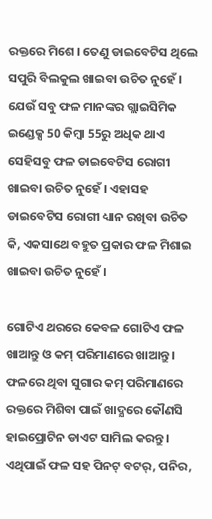ରକ୍ତରେ ମିଶେ । ତେଣୁ ଡାଇବେଟିସ ଥିଲେ ସପୁରି ବିଲକୁଲ ଖାଇବା ଉଚିତ ନୁହେଁ । ଯେଉଁ ସବୁ ଫଳ ମାନଙ୍କର ଗ୍ଲାଇସିମିକ ଇଣ୍ଡେକ୍ସ 50 କିମ୍ବା 55ରୁ ଅଧିକ ଥାଏ ସେହିସବୁ ଫଳ ଡାଇବେଟିସ ରୋଗୀ ଖାଇବା ଉଚିତ ନୁହେଁ । ଏହାସହ ଡାଇବେଟିସ ରୋଗୀ ଧ୍ୟାନ ରଖିବା ଉଚିତ କି, ଏକସାଥେ ବହୁତ ପ୍ରକାର ଫଳ ମିଶାଇ ଖାଇବା ଉଚିତ ନୁହେଁ ।

ଗୋଟିଏ ଥରରେ କେବଳ ଗୋଟିଏ ଫଳ ଖାଆନ୍ତୁ ଓ କମ୍ ପରିମାଣରେ ଖାଆନ୍ତୁ । ଫଳରେ ଥିବା ସୁଗାର କମ୍ ପରିମାଣରେ ରକ୍ତରେ ମିଶିବା ପାଇଁ ଖାଦ୍ଯରେ କୌଣସି ହାଇପ୍ରୋଟିନ ଡାଏଟ ସାମିଲ କରନ୍ତୁ । ଏଥିପାଇଁ ଫଳ ସହ ପିନଟ୍ ବଟର୍, ପନିର,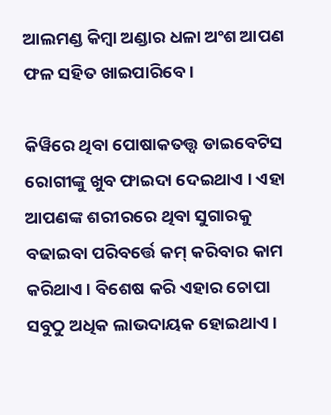ଆଲମଣ୍ଡ କିମ୍ବା ଅଣ୍ଡାର ଧଳା ଅଂଶ ଆପଣ ଫଳ ସହିତ ଖାଇପାରିବେ ।

କିୱିରେ ଥିବା ପୋଷାକତତ୍ତ୍ଵ ଡାଇବେଟିସ ରୋଗୀଙ୍କୁ ଖୁବ ଫାଇଦା ଦେଇଥାଏ । ଏହା ଆପଣଙ୍କ ଶରୀରରେ ଥିବା ସୁଗାରକୁ ବଢାଇବା ପରିବର୍ତ୍ତେ କମ୍ କରିବାର କାମ କରିଥାଏ । ବିଶେଷ କରି ଏହାର ଚୋପା ସବୁଠୁ ଅଧିକ ଲାଭଦାୟକ ହୋଇଥାଏ ।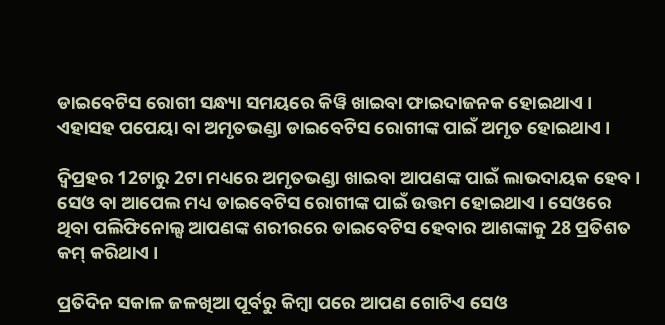ଡାଇବେଟିସ ରୋଗୀ ସନ୍ଧ୍ୟା ସମୟରେ କିୱି ଖାଇବା ଫାଇଦାଜନକ ହୋଇଥାଏ । ଏହାସହ ପପେୟା ବା ଅମୃତଭଣ୍ଡା ଡାଇବେଟିସ ରୋଗୀଙ୍କ ପାଇଁ ଅମୃତ ହୋଇଥାଏ ।

ଦ୍ଵିପ୍ରହର 12ଟାରୁ 2ଟା ମଧ୍ୟରେ ଅମୃତଭଣ୍ଡା ଖାଇବା ଆପଣଙ୍କ ପାଇଁ ଲାଭଦାୟକ ହେବ । ସେଓ ବା ଆପେଲ ମଧ୍ୟ ଡାଇବେଟିସ ରୋଗୀଙ୍କ ପାଇଁ ଉତ୍ତମ ହୋଇଥାଏ । ସେଓରେ ଥିବା ପଲିଫିନୋଲ୍ସ ଆପଣଙ୍କ ଶରୀରରେ ଡାଇବେଟିସ ହେବାର ଆଶଙ୍କାକୁ 28 ପ୍ରତିଶତ କମ୍ କରିଥାଏ ।

ପ୍ରତିଦିନ ସକାଳ ଜଳଖିଆ ପୂର୍ବରୁ କିମ୍ବା ପରେ ଆପଣ ଗୋଟିଏ ସେଓ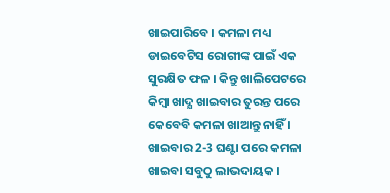ଖାଇପାରିବେ । କମଳା ମଧ୍ୟ ଡାଇବେଟିସ ରୋଗୀଙ୍କ ପାଇଁ ଏକ ସୁରକ୍ଷିତ ଫଳ । କିନ୍ତୁ ଖାଲିପେଟରେ କିମ୍ବା ଖାଦ୍ଯ ଖାଇବାର ତୁରନ୍ତ ପରେ କେବେବି କମଳା ଖାଆନ୍ତୁ ନାହିଁ । ଖାଇବାର 2-3 ଘଣ୍ଟା ପରେ କମଳା ଖାଇବା ସବୁଠୁ ଲାଭଦାୟକ ।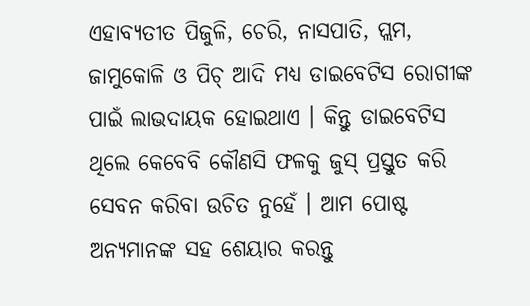ଏହାବ୍ୟତୀତ ପିଜୁଳି, ଚେରି, ନାସପାତି, ପ୍ଲମ, ଜାମୁକୋଳି ଓ ପିଚ୍ ଆଦି ମଧ୍ୟ ଡାଇବେଟିସ ରୋଗୀଙ୍କ ପାଇଁ ଲାଭଦାୟକ ହୋଇଥାଏ । କିନ୍ତୁ ଡାଇବେଟିସ ଥିଲେ କେବେବି କୌଣସି ଫଳକୁ ଜୁସ୍ ପ୍ରସ୍ତୁତ କରି ସେବନ କରିବା ଉଚିତ ନୁହେଁ । ଆମ ପୋଷ୍ଟ ଅନ୍ୟମାନଙ୍କ ସହ ଶେୟାର କରନ୍ତୁ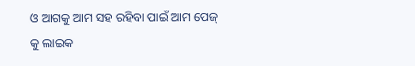ଓ ଆଗକୁ ଆମ ସହ ରହିବା ପାଇଁ ଆମ ପେଜ୍ କୁ ଲାଇକ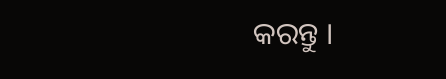କରନ୍ତୁ ।